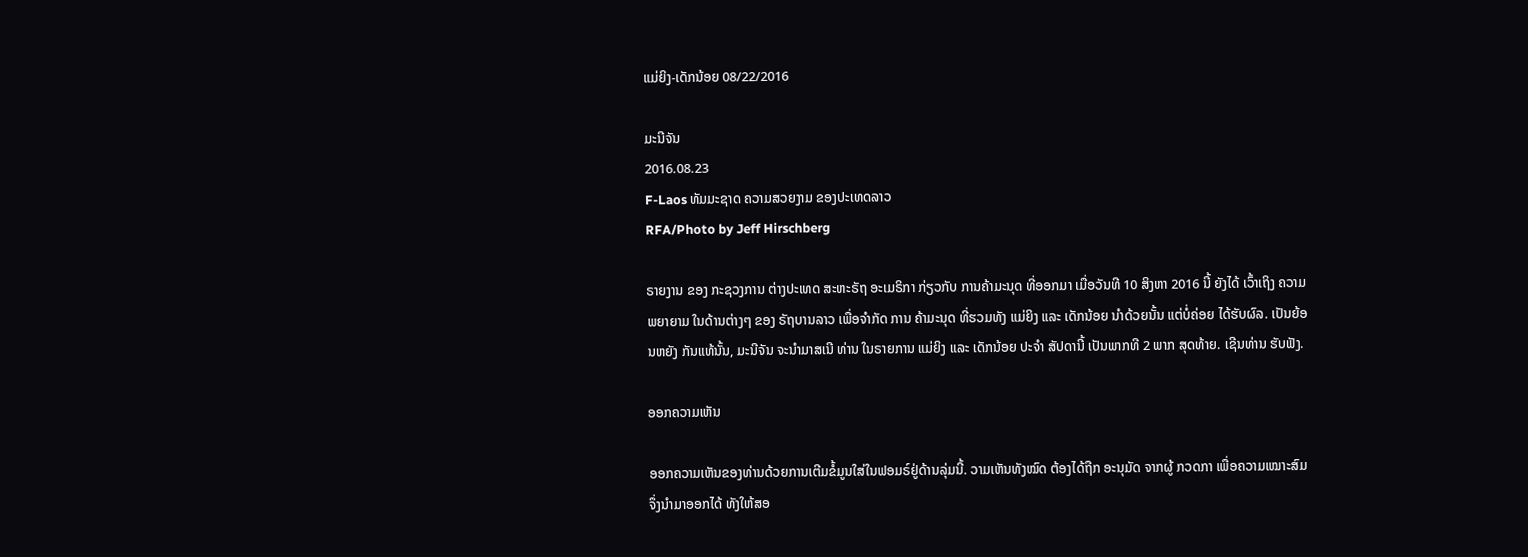ແມ່ຍິງ-ເດັກນ້ອຍ 08/22/2016

ມະນີຈັນ
2016.08.23
F-Laos ທັມມະຊາດ ຄວາມສວຍງາມ ຂອງປະເທດລາວ
RFA/Photo by Jeff Hirschberg

ຣາຍງານ ຂອງ ກະຊວງການ ຕ່າງປະເທດ ສະຫະຣັຖ ອະເມຣິກາ ກ່ຽວກັບ ການຄ້າມະນຸດ ທີ່ອອກມາ ເມື່ອວັນທີ 10 ສິງຫາ 2016 ນີ້ ຍັງໄດ້ ເວົ້າເຖິງ ຄວາມພຍາຍາມ ໃນດ້ານຕ່າງໆ ຂອງ ຣັຖບານລາວ ເພື່ອຈໍາກັດ ການ ຄ້າມະນຸດ ທີ່ຮວມທັງ ແມ່ຍິງ ແລະ ເດັກນ້ອຍ ນໍາດ້ວຍນັ້ນ ແຕ່ບໍ່ຄ່ອຍ ໄດ້ຮັບຜົລ. ເປັນຍ້ອນຫຍັງ ກັນແທ້ນັ້ນ, ມະນີຈັນ ຈະນໍາມາສເນີ ທ່ານ ໃນຣາຍການ ແມ່ຍິງ ແລະ ເດັກນ້ອຍ ປະຈໍາ ສັປດານີ້ ເປັນພາກທີ 2 ພາກ ສຸດທ້າຍ. ເຊີນທ່ານ ຮັບຟັງ.

ອອກຄວາມເຫັນ

ອອກຄວາມເຫັນຂອງທ່ານດ້ວຍການເຕີມຂໍ້ມູນໃສ່ໃນຟອມຣ໌ຢູ່ດ້ານລຸ່ມນີ້. ວາມເຫັນທັງໝົດ ຕ້ອງໄດ້ຖືກ ອະນຸມັດ ຈາກຜູ້ ກວດກາ ເພື່ອຄວາມເໝາະສົມ ຈຶ່ງນໍາມາອອກໄດ້ ທັງໃຫ້ສອ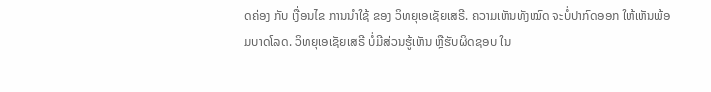ດຄ່ອງ ກັບ ເງື່ອນໄຂ ການນຳໃຊ້ ຂອງ ວິທຍຸເອເຊັຍເສຣີ. ຄວາມເຫັນທັງໝົດ ຈະບໍ່ປາກົດອອກ ໃຫ້ເຫັນພ້ອມບາດໂລດ. ວິທຍຸເອເຊັຍເສຣີ ບໍ່ມີສ່ວນຮູ້ເຫັນ ຫຼືຮັບຜິດຊອບ ໃນ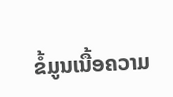ຂໍ້ມູນເນື້ອຄວາມ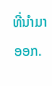ທີ່ນໍາມາອອກ.